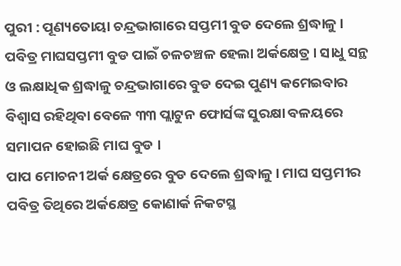ପୁରୀ : ପୂଣ୍ୟତୋୟା ଚନ୍ଦ୍ରଭାଗାରେ ସପ୍ତମୀ ବୁଡ ଦେଲେ ଶ୍ରଦ୍ଧାଳୁ । ପବିତ୍ର ମାଘସପ୍ତମୀ ବୁଡ ପାଇଁ ଚଳଚଞ୍ଚଳ ହେଲା ଅର୍କକ୍ଷେତ୍ର । ସାଧୁ ସନ୍ଥ ଓ ଲକ୍ଷାଧିକ ଶ୍ରଦ୍ଧାଳୁ ଚନ୍ଦ୍ରଭାଗାରେ ବୁଡ ଦେଇ ପୁଣ୍ୟ କମେଇବାର ବିଶ୍ୱାସ ରହିଥିବା ବେଳେ ୩୩ ପ୍ଲାଟୁନ ଫୋର୍ସଙ୍କ ସୁରକ୍ଷା ବଳୟରେ ସମାପନ ହୋଇଛି ମାଘ ବୁଡ ।
ପାପ ମୋଚନୀ ଅର୍କ କ୍ଷେତ୍ରରେ ବୁଡ ଦେଲେ ଶ୍ରଦ୍ଧାଳୁ । ମାଘ ସପ୍ତମୀର ପବିତ୍ର ତିଥିରେ ଅର୍କକ୍ଷେତ୍ର କୋଣାର୍କ ନିକଟସ୍ଥ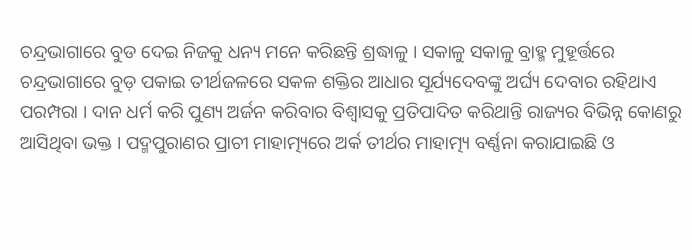ଚନ୍ଦ୍ରଭାଗାରେ ବୁଡ ଦେଇ ନିଜକୁ ଧନ୍ୟ ମନେ କରିଛନ୍ତି ଶ୍ରଦ୍ଧାଳୁ । ସକାଳୁ ସକାଳୁ ବ୍ରାହ୍ମ ମୁହୂର୍ତ୍ତରେ ଚନ୍ଦ୍ରଭାଗାରେ ବୁଡ଼ ପକାଇ ତୀର୍ଥଜଳରେ ସକଳ ଶକ୍ତିର ଆଧାର ସୂର୍ଯ୍ୟଦେବଙ୍କୁ ଅର୍ଘ୍ୟ ଦେବାର ରହିଥାଏ ପରମ୍ପରା । ଦାନ ଧର୍ମ କରି ପୁଣ୍ୟ ଅର୍ଜନ କରିବାର ବିଶ୍ୱାସକୁ ପ୍ରତିପାଦିତ କରିଥାନ୍ତି ରାଜ୍ୟର ବିଭିନ୍ନ କୋଣରୁ ଆସିଥିବା ଭକ୍ତ । ପଦ୍ମପୁରାଣର ପ୍ରାଚୀ ମାହାତ୍ମ୍ୟରେ ଅର୍କ ତୀର୍ଥର ମାହାତ୍ମ୍ୟ ବର୍ଣ୍ଣନା କରାଯାଇଛି ଓ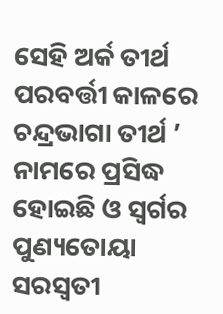ସେହି ଅର୍କ ତୀର୍ଥ ପରବର୍ତ୍ତୀ କାଳରେ ଚନ୍ଦ୍ରଭାଗା ତୀର୍ଥ ’ ନାମରେ ପ୍ରସିଦ୍ଧ ହୋଇଛି ଓ ସ୍ୱର୍ଗର ପୁଣ୍ୟତୋୟା ସରସ୍ୱତୀ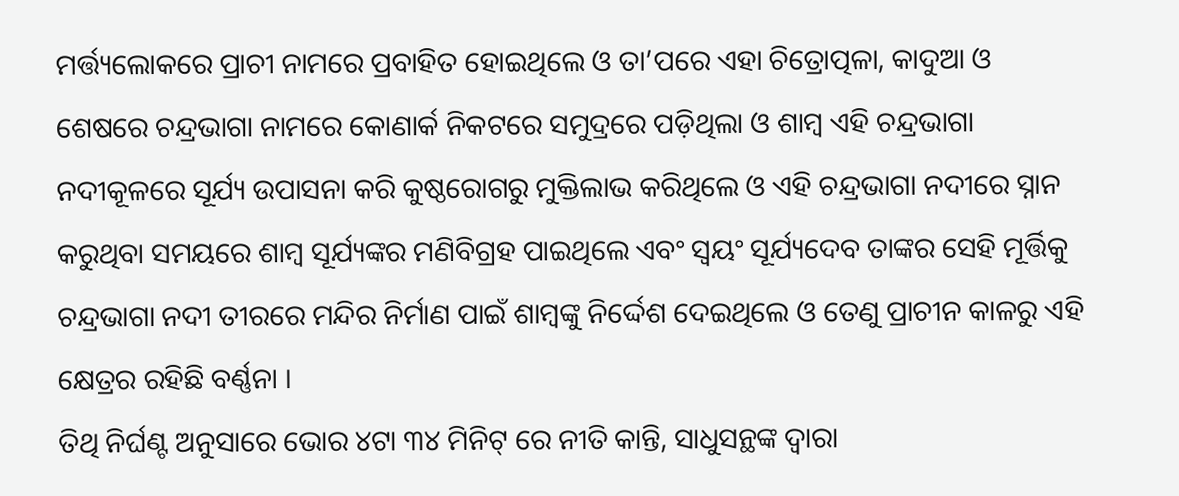ମର୍ତ୍ତ୍ୟଲୋକରେ ପ୍ରାଚୀ ନାମରେ ପ୍ରବାହିତ ହୋଇଥିଲେ ଓ ତା’ପରେ ଏହା ଚିତ୍ରୋତ୍ପଳା, କାଦୁଆ ଓ ଶେଷରେ ଚନ୍ଦ୍ରଭାଗା ନାମରେ କୋଣାର୍କ ନିକଟରେ ସମୁଦ୍ରରେ ପଡ଼ିଥିଲା ଓ ଶାମ୍ବ ଏହି ଚନ୍ଦ୍ରଭାଗା ନଦୀକୂଳରେ ସୂର୍ଯ୍ୟ ଉପାସନା କରି କୁଷ୍ଠରୋଗରୁ ମୁକ୍ତିଲାଭ କରିଥିଲେ ଓ ଏହି ଚନ୍ଦ୍ରଭାଗା ନଦୀରେ ସ୍ନାନ କରୁଥିବା ସମୟରେ ଶାମ୍ବ ସୂର୍ଯ୍ୟଙ୍କର ମଣିବିଗ୍ରହ ପାଇଥିଲେ ଏବଂ ସ୍ୱୟଂ ସୂର୍ଯ୍ୟଦେବ ତାଙ୍କର ସେହି ମୂର୍ତ୍ତିକୁ ଚନ୍ଦ୍ରଭାଗା ନଦୀ ତୀରରେ ମନ୍ଦିର ନିର୍ମାଣ ପାଇଁ ଶାମ୍ବଙ୍କୁ ନିର୍ଦ୍ଦେଶ ଦେଇଥିଲେ ଓ ତେଣୁ ପ୍ରାଚୀନ କାଳରୁ ଏହି କ୍ଷେତ୍ରର ରହିଛି ବର୍ଣ୍ଣନା ।
ତିଥି ନିର୍ଘଣ୍ଟ ଅନୁସାରେ ଭୋର ୪ଟା ୩୪ ମିନିଟ୍ ରେ ନୀତି କାନ୍ତି, ସାଧୁସନ୍ଥଙ୍କ ଦ୍ୱାରା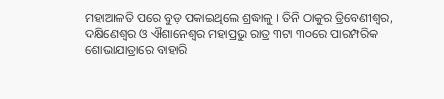ମହାଆଳତି ପରେ ବୁଡ଼ ପକାଇଥିଲେ ଶ୍ରଦ୍ଧାଳୁ । ତିନି ଠାକୁର ତ୍ରିବେଣୀଶ୍ୱର, ଦକ୍ଷିଣେଶ୍ୱର ଓ ଐଶାନେଶ୍ୱର ମହାପ୍ରଭୁ ରାତ୍ର ୩ଟା ୩୦ରେ ପାରମ୍ପରିକ ଶୋଭାଯାତ୍ରାରେ ବାହାରି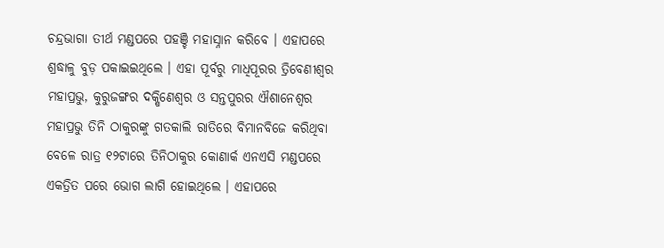ଚନ୍ଦ୍ରଭାଗା ତୀର୍ଥ ମଣ୍ଡପରେ ପହଞ୍ଚି ମହାସ୍ନାନ କରିବେ । ଏହାପରେ ଶ୍ରଦ୍ଧାଳୁ ବୁଡ଼ ପକାଇଇଥିଲେ । ଏହା ପୂର୍ବରୁ ମାଧିପୂରର ତ୍ରିବେଣୀଶ୍ୱର ମହାପ୍ରଭୁ, କୁରୁଜଙ୍ଗର ଦକ୍ଷିଣେଶ୍ୱର ଓ ସନ୍ତପୁରର ଐଶାନେଶ୍ୱର ମହାପ୍ରଭୁ ତିନି ଠାକୁରଙ୍କୁ ଗତକାଲି ରାତିରେ ବିମାନବିଜେ କରିଥିବା ବେଳେ ରାତ୍ର ୧୨ଟାରେ ତିନିଠାକୁର କୋଣାର୍କ ଏନଏସି ମଣ୍ଡପରେ ଏକତ୍ରିତ ପରେ ଭୋଗ ଲାଗି ହୋଇଥିଲେ । ଏହାପରେ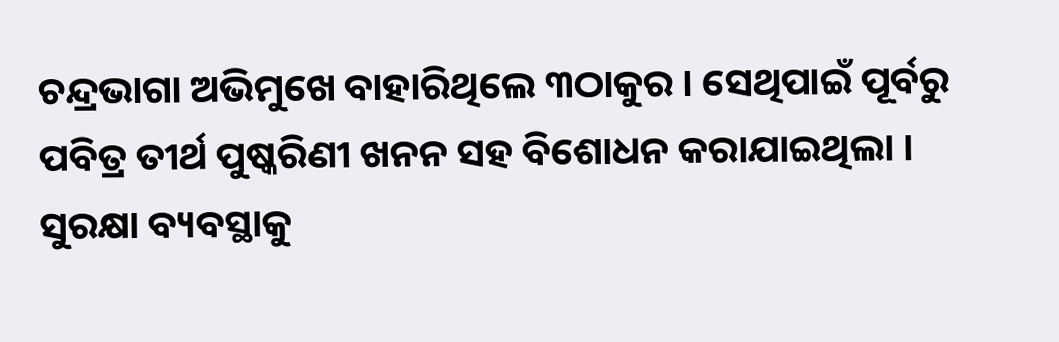ଚନ୍ଦ୍ରଭାଗା ଅଭିମୁଖେ ବାହାରିଥିଲେ ୩ଠାକୁର । ସେଥିପାଇଁ ପୂର୍ବରୁ ପବିତ୍ର ତୀର୍ଥ ପୁଷ୍କରିଣୀ ଖନନ ସହ ବିଶୋଧନ କରାଯାଇଥିଲା । ସୁରକ୍ଷା ବ୍ୟବସ୍ଥାକୁ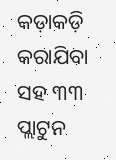କଡ଼ାକଡ଼ି କରାଯିବା ସହ ୩୩ ପ୍ଲାଟୁନ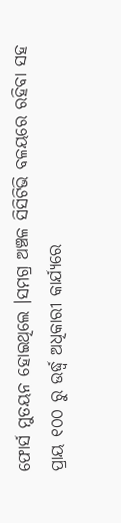ଫୋର୍ସ ମୁତୟନ ହୋଇଥିଲେ ।ସମଗ୍ର ଅଞ୍ଚଳ ସିସିଟିଭି ବଳୟରେ ରହିବା ସହ ପ୍ରାୟ ୧୦୦ ରୁ ଉର୍ଦ୍ଧ୍ୱ ଅଧିକାରୀ କାର୍ଯ୍ୟରେ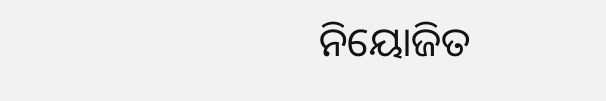ନିୟୋଜିତ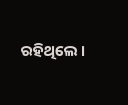ରହିଥିଲେ ।